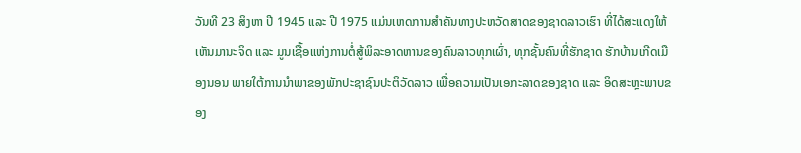ວັນທີ 23 ສິງຫາ ປີ 1945 ແລະ ປີ 1975 ແມ່ນເຫດການສໍາຄັນທາງປະຫວັດສາດຂອງຊາດລາວເຮົາ ທີ່ໄດ້ສະແດງໃຫ້ເຫັນມານະຈິດ ແລະ ມູນເຊື້ອແຫ່ງການຕໍ່ສູ້ພິລະອາດຫານຂອງຄົນລາວທຸກເຜົ່າ, ທຸກຊັ້ນຄົນທີ່ຮັກຊາດ ຮັກບ້ານເກີດເມືອງນອນ ພາຍໃຕ້ການນຳພາຂອງພັກປະຊາຊົນປະຕິວັດລາວ ເພື່ອຄວາມເປັນເອກະລາດຂອງຊາດ ແລະ ອິດສະຫຼະພາບຂອງ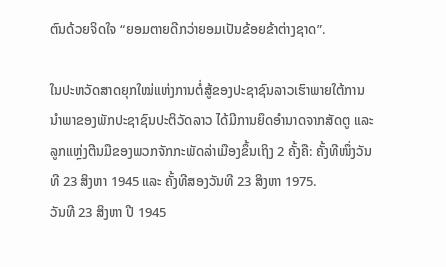ຕົນດ້ວຍຈິດໃຈ “ຍອມຕາຍດີກວ່າຍອມເປັນຂ້ອຍຂ້າຕ່າງຊາດ”.

ໃນປະຫວັດສາດຍຸກໃໝ່ແຫ່ງການຕໍ່ສູ້ຂອງປະຊາຊົນລາວເຮົາພາຍໃຕ້ການນຳພາຂອງພັກປະຊາຊົນປະຕິວັດລາວ ໄດ້ມີການຍຶດອຳນາດຈາກສັດຕູ ແລະ ລູກແຫຼ່ງຕີນມືຂອງພວກຈັກກະພັດລ່າເມືອງຂຶ້ນເຖິງ 2 ຄັ້ງຄື: ຄັ້ງທີໜຶ່ງວັນທີ 23 ສິງຫາ 1945 ແລະ ຄັ້ງທີສອງວັນທີ 23 ສິງຫາ 1975.
ວັນທີ 23 ສິງຫາ ປີ 1945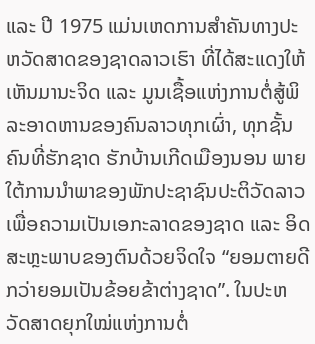ແລະ ປີ 1975 ແມ່ນເຫດການສໍາຄັນທາງປະຫວັດສາດຂອງຊາດລາວເຮົາ ທີ່ໄດ້ສະແດງໃຫ້ເຫັນມານະຈິດ ແລະ ມູນເຊື້ອແຫ່ງການຕໍ່ສູ້ພິລະອາດຫານຂອງຄົນລາວທຸກເຜົ່າ, ທຸກຊັ້ນຄົນທີ່ຮັກຊາດ ຮັກບ້ານເກີດເມືອງນອນ ພາຍໃຕ້ການນຳພາຂອງພັກປະຊາຊົນປະຕິວັດລາວ ເພື່ອຄວາມເປັນເອກະລາດຂອງຊາດ ແລະ ອິດສະຫຼະພາບຂອງຕົນດ້ວຍຈິດໃຈ “ຍອມຕາຍດີກວ່າຍອມເປັນຂ້ອຍຂ້າຕ່າງຊາດ”. ໃນປະຫວັດສາດຍຸກໃໝ່ແຫ່ງການຕໍ່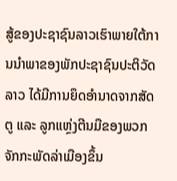ສູ້ຂອງປະຊາຊົນລາວເຮົາພາຍໃຕ້ການນຳພາຂອງພັກປະຊາຊົນປະຕິວັດລາວ ໄດ້ມີການຍຶດອຳນາດຈາກສັດຕູ ແລະ ລູກແຫຼ່ງຕີນມືຂອງພວກຈັກກະພັດລ່າເມືອງຂຶ້ນ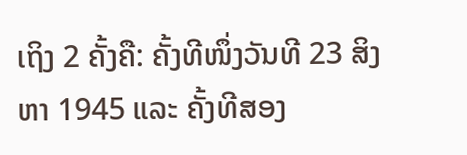ເຖິງ 2 ຄັ້ງຄື: ຄັ້ງທີໜຶ່ງວັນທີ 23 ສິງຫາ 1945 ແລະ ຄັ້ງທີສອງ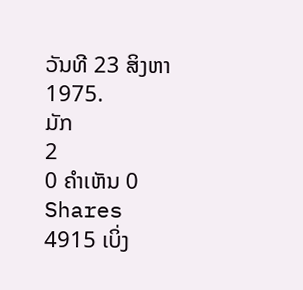ວັນທີ 23 ສິງຫາ 1975.
ມັກ
2
0 ຄໍາເຫັນ 0 Shares 4915 ເບິ່ງ